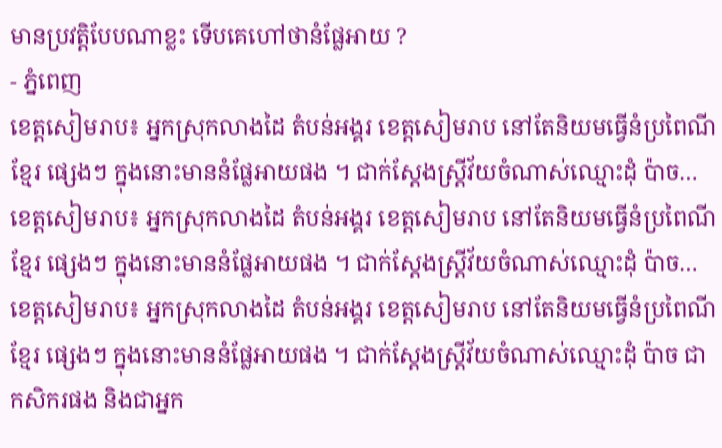មានប្រវត្តិបែបណាខ្លះ ទើបគេហៅថានំផ្លែអាយ ?
- ភ្នំពេញ
ខេត្តសៀមរាប៖ អ្នកស្រុកលាងដៃ តំបន់អង្គរ ខេត្តសៀមរាប នៅតែនិយមធ្វើនំប្រពៃណីខ្មែរ ផ្សេងៗ ក្នុងនោះមាននំផ្លែអាយផង ។ ជាក់ស្ដែងស្ត្រីវ័យចំណាស់ឈ្មោះដុំ ប៉ាច…
ខេត្តសៀមរាប៖ អ្នកស្រុកលាងដៃ តំបន់អង្គរ ខេត្តសៀមរាប នៅតែនិយមធ្វើនំប្រពៃណីខ្មែរ ផ្សេងៗ ក្នុងនោះមាននំផ្លែអាយផង ។ ជាក់ស្ដែងស្ត្រីវ័យចំណាស់ឈ្មោះដុំ ប៉ាច…
ខេត្តសៀមរាប៖ អ្នកស្រុកលាងដៃ តំបន់អង្គរ ខេត្តសៀមរាប នៅតែនិយមធ្វើនំប្រពៃណីខ្មែរ ផ្សេងៗ ក្នុងនោះមាននំផ្លែអាយផង ។ ជាក់ស្ដែងស្ត្រីវ័យចំណាស់ឈ្មោះដុំ ប៉ាច ជាកសិករផង និងជាអ្នក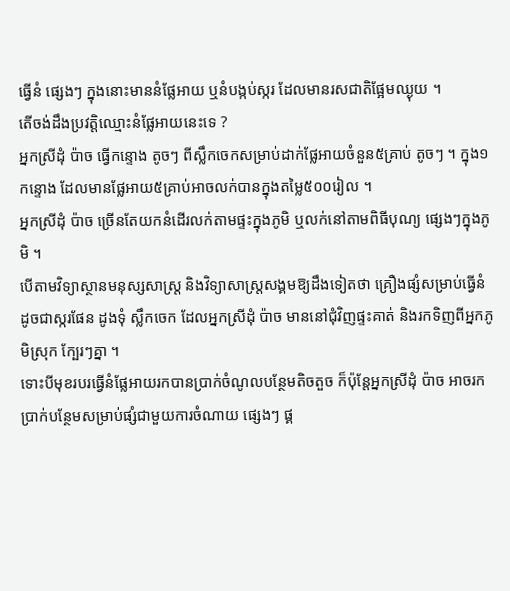ធ្វើនំ ផ្សេងៗ ក្នុងនោះមាននំផ្លែអាយ ឬនំបង្កប់ស្ករ ដែលមានរសជាតិផ្អែមឈ្ងុយ ។
តើចង់ដឹងប្រវត្តិឈ្មោះនំផ្លែអាយនេះទេ ?
អ្នកស្រីដុំ ប៉ាច ធ្វើកន្ទោង តូចៗ ពីស្លឹកចេកសម្រាប់ដាក់ផ្លែអាយចំនួន៥គ្រាប់ តូចៗ ។ ក្នុង១កន្ទោង ដែលមានផ្លែអាយ៥គ្រាប់អាចលក់បានក្នុងតម្លៃ៥០០រៀល ។
អ្នកស្រីដុំ ប៉ាច ច្រើនតែយកនំដើរលក់តាមផ្ទះក្នុងភូមិ ឬលក់នៅតាមពិធីបុណ្យ ផ្សេងៗក្នុងភូមិ ។
បើតាមវិទ្យាស្ថានមនុស្សសាស្ត្រ និងវិទ្យាសាស្ត្រសង្គមឱ្យដឹងទៀតថា គ្រឿងផ្សំសម្រាប់ធ្វើនំ ដូចជាស្ករផែន ដូងទុំ ស្លឹកចេក ដែលអ្នកស្រីដុំ ប៉ាច មាននៅជុំវិញផ្ទះគាត់ និងរកទិញពីអ្នកភូមិស្រុក ក្បែរៗគ្នា ។
ទោះបីមុខរបរធ្វើនំផ្លែអាយរកបានប្រាក់ចំណូលបន្ថែមតិចតួច ក៏ប៉ុន្តែអ្នកស្រីដុំ ប៉ាច អាចរកប្រាក់បន្ថែមសម្រាប់ផ្សំជាមួយការចំណាយ ផ្សេងៗ ផ្គ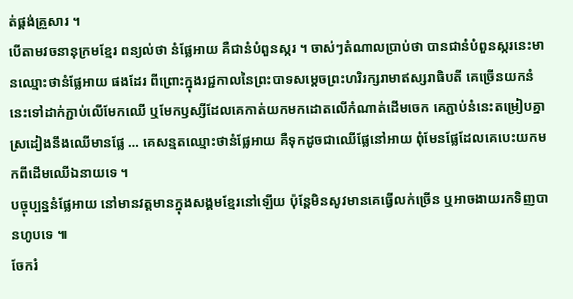ត់ផ្គង់គ្រួសារ ។
បើតាមវចនានុក្រមខ្មែរ ពន្យល់ថា នំផ្លែអាយ គឺជានំបំពួនស្ករ ។ ចាស់ៗតំណាលប្រាប់ថា បានជានំបំពួនស្ករនេះមានឈ្មោះថានំផ្លែអាយ ផងដែរ ពីព្រោះក្នុងរជ្ជកាលនៃព្រះបាទសម្ដេចព្រះហរិរក្សរាមាឥស្សរាធិបតី គេច្រើនយកនំនេះទៅដាក់ភ្ជាប់លើមែកឈើ ឬមែកឫស្សីដែលគេកាត់យកមកដោតលើកំណាត់ដើមចេក គេភ្ជាប់នំនេះតម្រៀបគ្នា ស្រដៀងនឹងឈើមានផ្លែ … គេសន្មតឈ្មោះថានំផ្លែអាយ គឺទុកដូចជាឈើផ្លែនៅអាយ ពុំមែនផ្លែដែលគេបេះយកមកពីដើមឈើឯនាយទេ ។
បច្ចុប្បន្ននំផ្លែអាយ នៅមានវត្តមានក្នុងសង្គមខ្មែរនៅឡើយ ប៉ុន្តែមិនសូវមានគេធ្វើលក់ច្រើន ឬអាចងាយរកទិញបានហូបទេ ៕
ចែករំ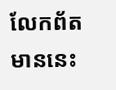លែកព័តមាននេះ